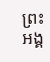ព្រះអង្គ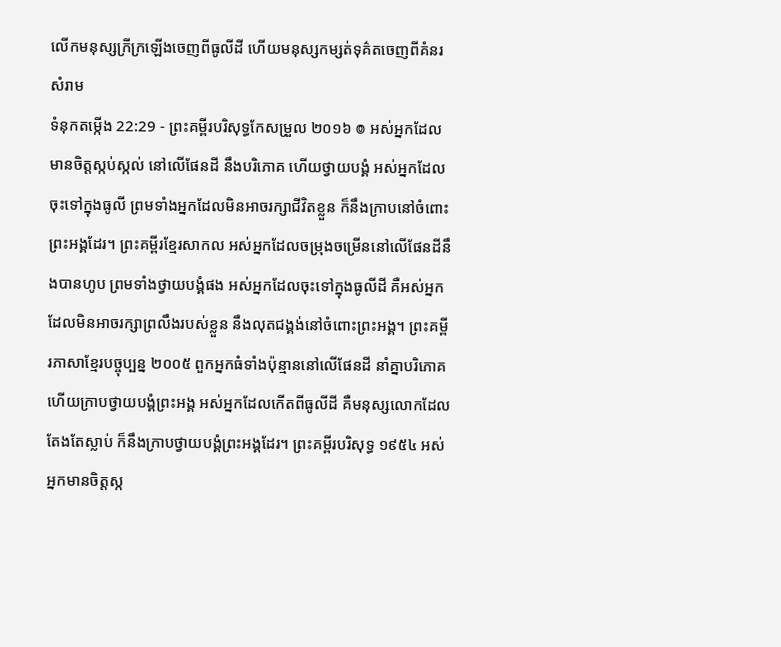លើកមនុស្សក្រីក្រឡើងចេញពីធូលីដី ហើយមនុស្សកម្សត់ទុគ៌តចេញពីគំនរសំរាម
ទំនុកតម្កើង 22:29 - ព្រះគម្ពីរបរិសុទ្ធកែសម្រួល ២០១៦ ៙ អស់អ្នកដែលមានចិត្តស្កប់ស្កល់ នៅលើផែនដី នឹងបរិភោគ ហើយថ្វាយបង្គំ អស់អ្នកដែលចុះទៅក្នុងធូលី ព្រមទាំងអ្នកដែលមិនអាចរក្សាជីវិតខ្លួន ក៏នឹងក្រាបនៅចំពោះព្រះអង្គដែរ។ ព្រះគម្ពីរខ្មែរសាកល អស់អ្នកដែលចម្រុងចម្រើននៅលើផែនដីនឹងបានហូប ព្រមទាំងថ្វាយបង្គំផង អស់អ្នកដែលចុះទៅក្នុងធូលីដី គឺអស់អ្នកដែលមិនអាចរក្សាព្រលឹងរបស់ខ្លួន នឹងលុតជង្គង់នៅចំពោះព្រះអង្គ។ ព្រះគម្ពីរភាសាខ្មែរបច្ចុប្បន្ន ២០០៥ ពួកអ្នកធំទាំងប៉ុន្មាននៅលើផែនដី នាំគ្នាបរិភោគ ហើយក្រាបថ្វាយបង្គំព្រះអង្គ អស់អ្នកដែលកើតពីធូលីដី គឺមនុស្សលោកដែលតែងតែស្លាប់ ក៏នឹងក្រាបថ្វាយបង្គំព្រះអង្គដែរ។ ព្រះគម្ពីរបរិសុទ្ធ ១៩៥៤ អស់អ្នកមានចិត្តស្ក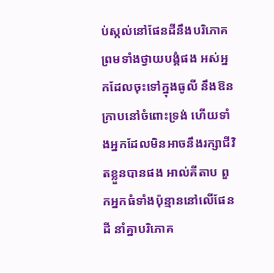ប់ស្កល់នៅផែនដីនឹងបរិភោគ ព្រមទាំងថ្វាយបង្គំផង អស់អ្នកដែលចុះទៅក្នុងធូលី នឹងឱនក្រាបនៅចំពោះទ្រង់ ហើយទាំងអ្នកដែលមិនអាចនឹងរក្សាជីវិតខ្លួនបានផង អាល់គីតាប ពួកអ្នកធំទាំងប៉ុន្មាននៅលើផែនដី នាំគ្នាបរិភោគ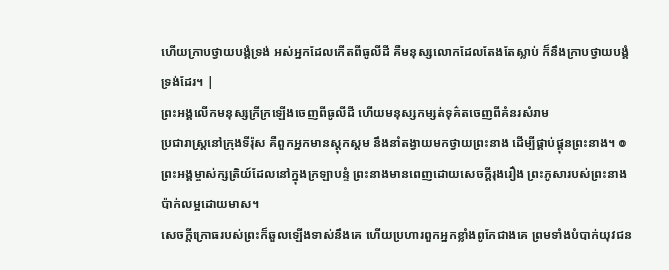ហើយក្រាបថ្វាយបង្គំទ្រង់ អស់អ្នកដែលកើតពីធូលីដី គឺមនុស្សលោកដែលតែងតែស្លាប់ ក៏នឹងក្រាបថ្វាយបង្គំទ្រង់ដែរ។ |
ព្រះអង្គលើកមនុស្សក្រីក្រឡើងចេញពីធូលីដី ហើយមនុស្សកម្សត់ទុគ៌តចេញពីគំនរសំរាម
ប្រជារាស្ត្រនៅក្រុងទីរ៉ុស គឺពួកអ្នកមានស្ដុកស្ដម នឹងនាំតង្វាយមកថ្វាយព្រះនាង ដើម្បីផ្គាប់ផ្គុនព្រះនាង។ ៙ ព្រះអង្គម្ចាស់ក្សត្រិយ៍ដែលនៅក្នុងក្រឡាបន្ទំ ព្រះនាងមានពេញដោយសេចក្ដីរុងរឿង ព្រះភូសារបស់ព្រះនាងប៉ាក់លម្អដោយមាស។
សេចក្ដីក្រោធរបស់ព្រះក៏ឆួលឡើងទាស់នឹងគេ ហើយប្រហារពួកអ្នកខ្លាំងពូកែជាងគេ ព្រមទាំងបំបាក់យុវជន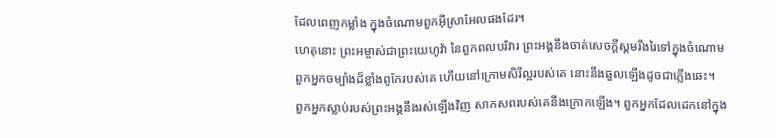ដែលពេញកម្លាំង ក្នុងចំណោមពួកអ៊ីស្រាអែលផងដែរ។
ហេតុនោះ ព្រះអម្ចាស់ជាព្រះយេហូវ៉ា នៃពួកពលបរិវារ ព្រះអង្គនឹងចាត់សេចក្ដីស្គមរីងរៃទៅក្នុងចំណោម ពួកអ្នកចម្បាំងដ៏ខ្លាំងពូកែរបស់គេ ហើយនៅក្រោមសិរីល្អរបស់គេ នោះនឹងឆួលឡើងដូចជាភ្លើងឆេះ។
ពួកអ្នកស្លាប់របស់ព្រះអង្គនឹងរស់ឡើងវិញ សាកសពរបស់គេនឹងក្រោកឡើង។ ពួកអ្នកដែលដេកនៅក្នុង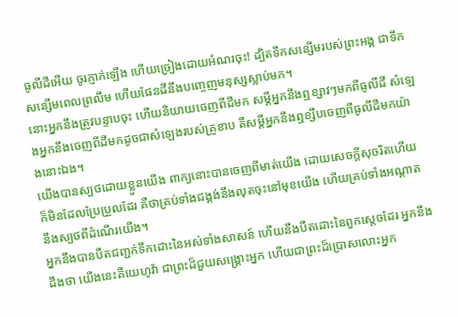ធូលីដីអើយ ចូរភ្ញាក់ឡើង ហើយច្រៀងដោយអំណរចុះ! ដ្បិតទឹកសន្សើមរបស់ព្រះអង្គ ជាទឹកសន្សើមពេលព្រលឹម ហើយផែនដីនឹងបញ្ចេញមនុស្សស្លាប់មក។
នោះអ្នកនឹងត្រូវបន្ទាបចុះ ហើយនិយាយចេញពីដីមក សម្ដីអ្នកនឹងឮខ្សាវៗមកពីធូលីដី សំឡេងអ្នកនឹងចេញពីដីមកដូចជាសំឡេងរបស់គ្រូខាប គឺសម្ដីអ្នកនឹងឮខ្សឹបចេញពីធូលីដីមកយ៉ាងនោះឯង។
យើងបានស្បថដោយខ្លួនយើង ពាក្យនោះបានចេញពីមាត់យើង ដោយសេចក្ដីសុចរិតហើយ ក៏មិនដែលប្រែប្រួលដែរ គឺថាគ្រប់ទាំងជង្គង់នឹងលុតចុះនៅមុខយើង ហើយគ្រប់ទាំងអណ្ដាតនឹងស្បថពីដំណើរយើង។
អ្នកនឹងបានបឺតជញ្ជក់ទឹកដោះនៃអស់ទាំងសាសន៍ ហើយនឹងបឺតដោះនៃពួកស្តេចដែរ អ្នកនឹងដឹងថា យើងនេះគឺយេហូវ៉ា ជាព្រះដ៏ជួយសង្គ្រោះអ្នក ហើយជាព្រះដ៏ប្រោសលោះអ្នក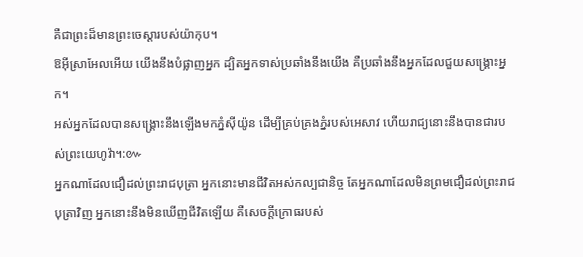គឺជាព្រះដ៏មានព្រះចេស្តារបស់យ៉ាកុប។
ឱអ៊ីស្រាអែលអើយ យើងនឹងបំផ្លាញអ្នក ដ្បិតអ្នកទាស់ប្រឆាំងនឹងយើង គឺប្រឆាំងនឹងអ្នកដែលជួយសង្គ្រោះអ្នក។
អស់អ្នកដែលបានសង្គ្រោះនឹងឡើងមកភ្នំស៊ីយ៉ូន ដើម្បីគ្រប់គ្រងភ្នំរបស់អេសាវ ហើយរាជ្យនោះនឹងបានជារបស់ព្រះយេហូវ៉ា។:៚
អ្នកណាដែលជឿដល់ព្រះរាជបុត្រា អ្នកនោះមានជីវិតអស់កល្បជានិច្ច តែអ្នកណាដែលមិនព្រមជឿដល់ព្រះរាជបុត្រាវិញ អ្នកនោះនឹងមិនឃើញជីវិតឡើយ គឺសេចក្តីក្រោធរបស់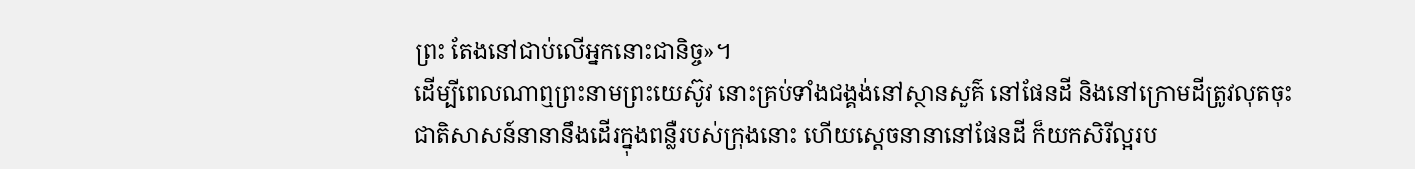ព្រះ តែងនៅជាប់លើអ្នកនោះជានិច្ច»។
ដើម្បីពេលណាឮព្រះនាមព្រះយេស៊ូវ នោះគ្រប់ទាំងជង្គង់នៅស្ថានសួគ៌ នៅផែនដី និងនៅក្រោមដីត្រូវលុតចុះ
ជាតិសាសន៍នានានឹងដើរក្នុងពន្លឺរបស់ក្រុងនោះ ហើយស្តេចនានានៅផែនដី ក៏យកសិរីល្អរប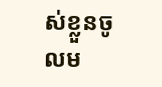ស់ខ្លួនចូលម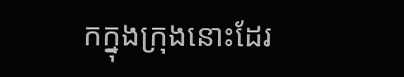កក្នុងក្រុងនោះដែរ